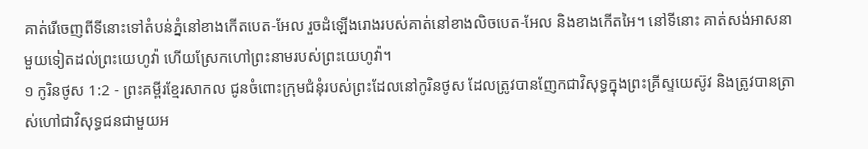គាត់រើចេញពីទីនោះទៅតំបន់ភ្នំនៅខាងកើតបេត-អែល រួចដំឡើងរោងរបស់គាត់នៅខាងលិចបេត-អែល និងខាងកើតអៃ។ នៅទីនោះ គាត់សង់អាសនាមួយទៀតដល់ព្រះយេហូវ៉ា ហើយស្រែកហៅព្រះនាមរបស់ព្រះយេហូវ៉ា។
១ កូរិនថូស 1:2 - ព្រះគម្ពីរខ្មែរសាកល ជូនចំពោះក្រុមជំនុំរបស់ព្រះដែលនៅកូរិនថូស ដែលត្រូវបានញែកជាវិសុទ្ធក្នុងព្រះគ្រីស្ទយេស៊ូវ និងត្រូវបានត្រាស់ហៅជាវិសុទ្ធជនជាមួយអ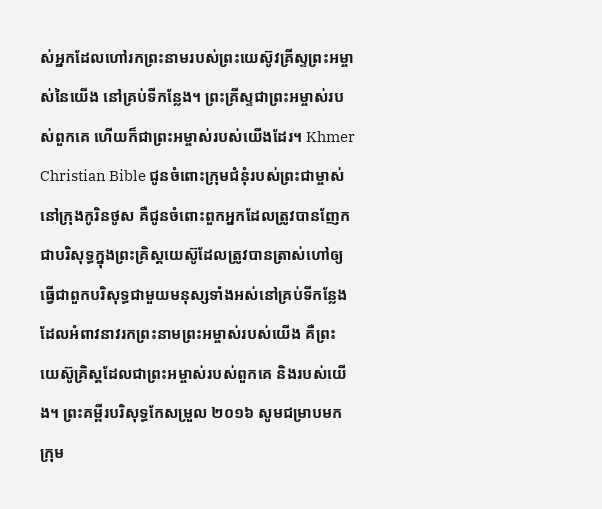ស់អ្នកដែលហៅរកព្រះនាមរបស់ព្រះយេស៊ូវគ្រីស្ទព្រះអម្ចាស់នៃយើង នៅគ្រប់ទីកន្លែង។ ព្រះគ្រីស្ទជាព្រះអម្ចាស់របស់ពួកគេ ហើយក៏ជាព្រះអម្ចាស់របស់យើងដែរ។ Khmer Christian Bible ជូនចំពោះក្រុមជំនុំរបស់ព្រះជាម្ចាស់នៅក្រុងកូរិនថូស គឺជូនចំពោះពួកអ្នកដែលត្រូវបានញែកជាបរិសុទ្ធក្នុងព្រះគ្រិស្ដយេស៊ូដែលត្រូវបានត្រាស់ហៅឲ្យធ្វើជាពួកបរិសុទ្ធជាមួយមនុស្សទាំងអស់នៅគ្រប់ទីកន្លែងដែលអំពាវនាវរកព្រះនាមព្រះអម្ចាស់របស់យើង គឺព្រះយេស៊ូគ្រិស្ដដែលជាព្រះអម្ចាស់របស់ពួកគេ និងរបស់យើង។ ព្រះគម្ពីរបរិសុទ្ធកែសម្រួល ២០១៦ សូមជម្រាបមកក្រុម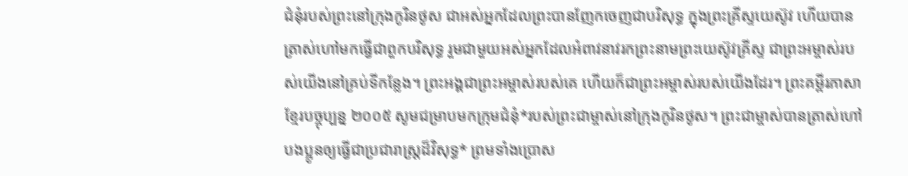ជំនុំរបស់ព្រះនៅក្រុងកូរិនថូស ជាអស់អ្នកដែលព្រះបានញែកចេញជាបរិសុទ្ធ ក្នុងព្រះគ្រីស្ទយេស៊ូវ ហើយបានត្រាស់ហៅមកធ្វើជាពួកបរិសុទ្ធ រួមជាមួយអស់អ្នកដែលអំពាវនាវរកព្រះនាមព្រះយេស៊ូវគ្រីស្ទ ជាព្រះអម្ចាស់របស់យើងនៅគ្រប់ទីកន្លែង។ ព្រះអង្គជាព្រះអម្ចាស់របស់គេ ហើយក៏ជាព្រះអម្ចាស់របស់យើងដែរ។ ព្រះគម្ពីរភាសាខ្មែរបច្ចុប្បន្ន ២០០៥ សូមជម្រាបមកក្រុមជំនុំ*របស់ព្រះជាម្ចាស់នៅក្រុងកូរិនថូស។ ព្រះជាម្ចាស់បានត្រាស់ហៅបងប្អូនឲ្យធ្វើជាប្រជារាស្ដ្រដ៏វិសុទ្ធ* ព្រមទាំងប្រោស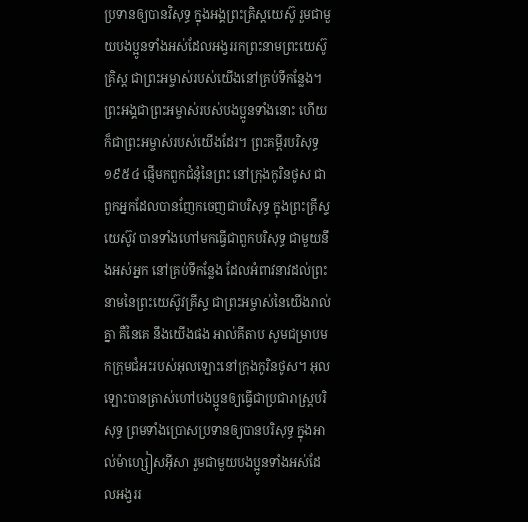ប្រទានឲ្យបានវិសុទ្ធ ក្នុងអង្គព្រះគ្រិស្តយេស៊ូ រួមជាមួយបងប្អូនទាំងអស់ដែលអង្វររកព្រះនាមព្រះយេស៊ូគ្រិស្ត ជាព្រះអម្ចាស់របស់យើងនៅគ្រប់ទីកន្លែង។ ព្រះអង្គជាព្រះអម្ចាស់របស់បងប្អូនទាំងនោះ ហើយក៏ជាព្រះអម្ចាស់របស់យើងដែរ។ ព្រះគម្ពីរបរិសុទ្ធ ១៩៥៤ ផ្ញើមកពួកជំនុំនៃព្រះ នៅក្រុងកូរិនថូស ជាពួកអ្នកដែលបានញែកចេញជាបរិសុទ្ធ ក្នុងព្រះគ្រីស្ទយេស៊ូវ បានទាំងហៅមកធ្វើជាពួកបរិសុទ្ធ ជាមួយនឹងអស់អ្នក នៅគ្រប់ទីកន្លែង ដែលអំពាវនាវដល់ព្រះនាមនៃព្រះយេស៊ូវគ្រីស្ទ ជាព្រះអម្ចាស់នៃយើងរាល់គ្នា គឺនៃគេ នឹងយើងផង អាល់គីតាប សូមជម្រាបមកក្រុមជំអះរបស់អុលឡោះនៅក្រុងកូរិនថូស។ អុលឡោះបានត្រាស់ហៅបងប្អូនឲ្យធ្វើជាប្រជារាស្ដ្របរិសុទ្ធ ព្រមទាំងប្រោសប្រទានឲ្យបានបរិសុទ្ធ ក្នុងអាល់ម៉ាហ្សៀសអ៊ីសា រួមជាមួយបងប្អូនទាំងអស់ដែលអង្វររ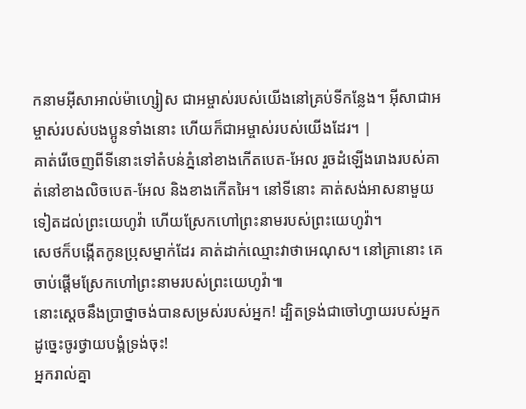កនាមអ៊ីសាអាល់ម៉ាហ្សៀស ជាអម្ចាស់របស់យើងនៅគ្រប់ទីកន្លែង។ អ៊ីសាជាអម្ចាស់របស់បងប្អូនទាំងនោះ ហើយក៏ជាអម្ចាស់របស់យើងដែរ។ |
គាត់រើចេញពីទីនោះទៅតំបន់ភ្នំនៅខាងកើតបេត-អែល រួចដំឡើងរោងរបស់គាត់នៅខាងលិចបេត-អែល និងខាងកើតអៃ។ នៅទីនោះ គាត់សង់អាសនាមួយទៀតដល់ព្រះយេហូវ៉ា ហើយស្រែកហៅព្រះនាមរបស់ព្រះយេហូវ៉ា។
សេថក៏បង្កើតកូនប្រុសម្នាក់ដែរ គាត់ដាក់ឈ្មោះវាថាអេណុស។ នៅគ្រានោះ គេចាប់ផ្ដើមស្រែកហៅព្រះនាមរបស់ព្រះយេហូវ៉ា៕
នោះស្ដេចនឹងប្រាថ្នាចង់បានសម្រស់របស់អ្នក! ដ្បិតទ្រង់ជាចៅហ្វាយរបស់អ្នក ដូច្នេះចូរថ្វាយបង្គំទ្រង់ចុះ!
អ្នករាល់គ្នា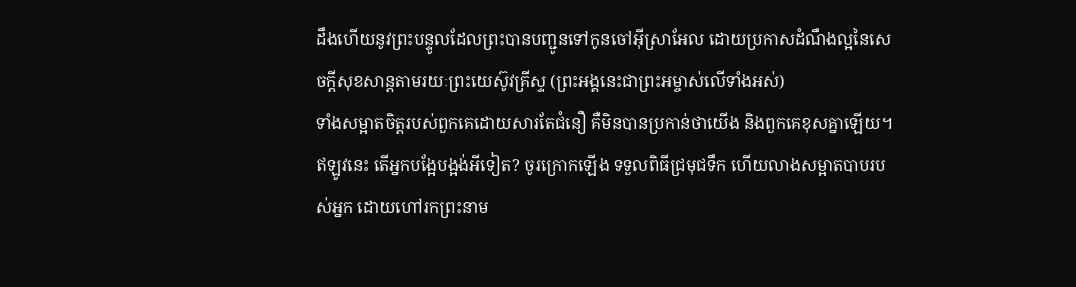ដឹងហើយនូវព្រះបន្ទូលដែលព្រះបានបញ្ជូនទៅកូនចៅអ៊ីស្រាអែល ដោយប្រកាសដំណឹងល្អនៃសេចក្ដីសុខសាន្តតាមរយៈព្រះយេស៊ូវគ្រីស្ទ (ព្រះអង្គនេះជាព្រះអម្ចាស់លើទាំងអស់)
ទាំងសម្អាតចិត្តរបស់ពួកគេដោយសារតែជំនឿ គឺមិនបានប្រកាន់ថាយើង និងពួកគេខុសគ្នាឡើយ។
ឥឡូវនេះ តើអ្នកបង្អែបង្អង់អីទៀត? ចូរក្រោកឡើង ទទួលពិធីជ្រមុជទឹក ហើយលាងសម្អាតបាបរបស់អ្នក ដោយហៅរកព្រះនាម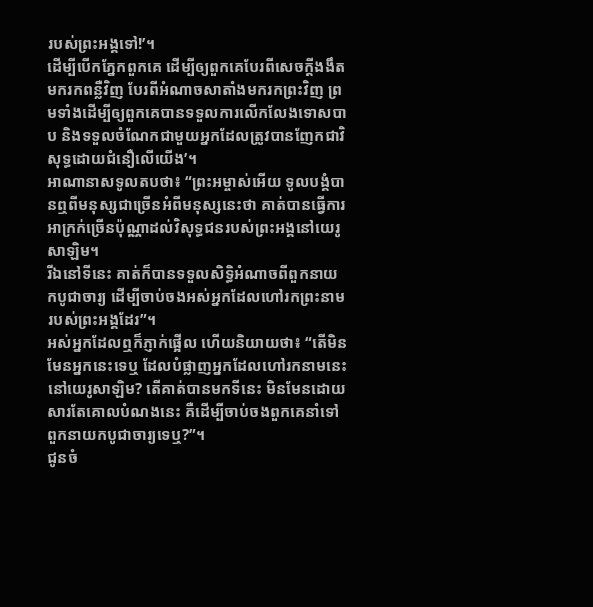របស់ព្រះអង្គទៅ!’។
ដើម្បីបើកភ្នែកពួកគេ ដើម្បីឲ្យពួកគេបែរពីសេចក្ដីងងឹតមករកពន្លឺវិញ បែរពីអំណាចសាតាំងមករកព្រះវិញ ព្រមទាំងដើម្បីឲ្យពួកគេបានទទួលការលើកលែងទោសបាប និងទទួលចំណែកជាមួយអ្នកដែលត្រូវបានញែកជាវិសុទ្ធដោយជំនឿលើយើង’។
អាណានាសទូលតបថា៖ “ព្រះអម្ចាស់អើយ ទូលបង្គំបានឮពីមនុស្សជាច្រើនអំពីមនុស្សនេះថា គាត់បានធ្វើការអាក្រក់ច្រើនប៉ុណ្ណាដល់វិសុទ្ធជនរបស់ព្រះអង្គនៅយេរូសាឡិម។
រីឯនៅទីនេះ គាត់ក៏បានទទួលសិទ្ធិអំណាចពីពួកនាយកបូជាចារ្យ ដើម្បីចាប់ចងអស់អ្នកដែលហៅរកព្រះនាមរបស់ព្រះអង្គដែរ”។
អស់អ្នកដែលឮក៏ភ្ញាក់ផ្អើល ហើយនិយាយថា៖ “តើមិនមែនអ្នកនេះទេឬ ដែលបំផ្លាញអ្នកដែលហៅរកនាមនេះនៅយេរូសាឡិម? តើគាត់បានមកទីនេះ មិនមែនដោយសារតែគោលបំណងនេះ គឺដើម្បីចាប់ចងពួកគេនាំទៅពួកនាយកបូជាចារ្យទេឬ?”។
ជូនចំ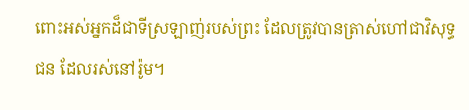ពោះអស់អ្នកដ៏ជាទីស្រឡាញ់របស់ព្រះ ដែលត្រូវបានត្រាស់ហៅជាវិសុទ្ធជន ដែលរស់នៅរ៉ូម។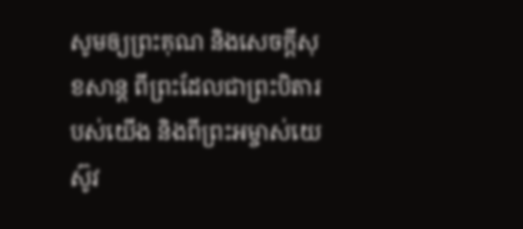សូមឲ្យព្រះគុណ និងសេចក្ដីសុខសាន្ត ពីព្រះដែលជាព្រះបិតារបស់យើង និងពីព្រះអម្ចាស់យេស៊ូវ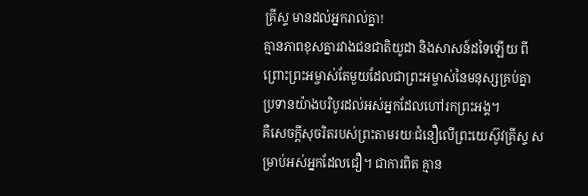គ្រីស្ទ មានដល់អ្នករាល់គ្នា!
គ្មានភាពខុសគ្នារវាងជនជាតិយូដា និងសាសន៍ដទៃឡើយ ពីព្រោះព្រះអម្ចាស់តែមួយដែលជាព្រះអម្ចាស់នៃមនុស្សគ្រប់គ្នា ប្រទានយ៉ាងបរិបូរដល់អស់អ្នកដែលហៅរកព្រះអង្គ។
គឺសេចក្ដីសុចរិតរបស់ព្រះតាមរយៈជំនឿលើព្រះយេស៊ូវគ្រីស្ទ សម្រាប់អស់អ្នកដែលជឿ។ ជាការពិត គ្មាន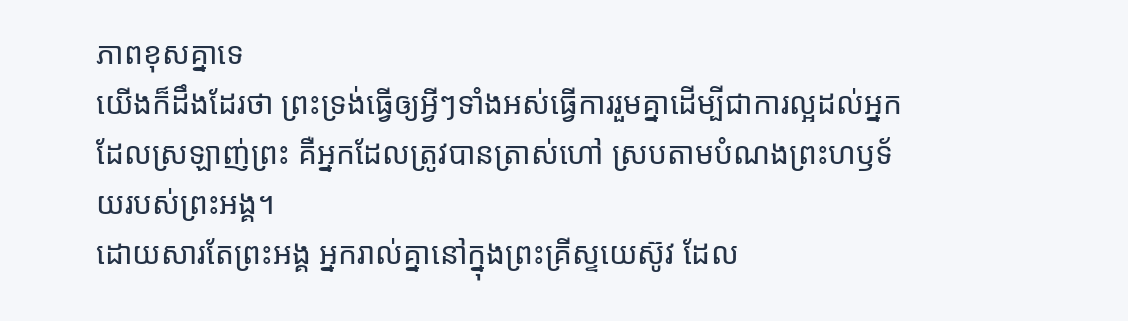ភាពខុសគ្នាទេ
យើងក៏ដឹងដែរថា ព្រះទ្រង់ធ្វើឲ្យអ្វីៗទាំងអស់ធ្វើការរួមគ្នាដើម្បីជាការល្អដល់អ្នកដែលស្រឡាញ់ព្រះ គឺអ្នកដែលត្រូវបានត្រាស់ហៅ ស្របតាមបំណងព្រះហឫទ័យរបស់ព្រះអង្គ។
ដោយសារតែព្រះអង្គ អ្នករាល់គ្នានៅក្នុងព្រះគ្រីស្ទយេស៊ូវ ដែល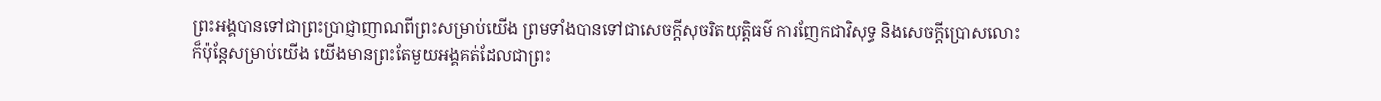ព្រះអង្គបានទៅជាព្រះប្រាជ្ញាញាណពីព្រះសម្រាប់យើង ព្រមទាំងបានទៅជាសេចក្ដីសុចរិតយុត្តិធម៌ ការញែកជាវិសុទ្ធ និងសេចក្ដីប្រោសលោះ
ក៏ប៉ុន្តែសម្រាប់យើង យើងមានព្រះតែមួយអង្គគត់ដែលជាព្រះ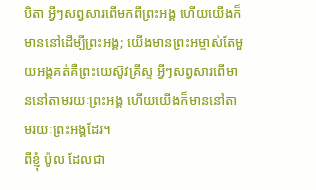បិតា អ្វីៗសព្វសារពើមកពីព្រះអង្គ ហើយយើងក៏មាននៅដើម្បីព្រះអង្គ; យើងមានព្រះអម្ចាស់តែមួយអង្គគត់គឺព្រះយេស៊ូវគ្រីស្ទ អ្វីៗសព្វសារពើមាននៅតាមរយៈព្រះអង្គ ហើយយើងក៏មាននៅតាមរយៈព្រះអង្គដែរ។
ពីខ្ញុំ ប៉ូល ដែលជា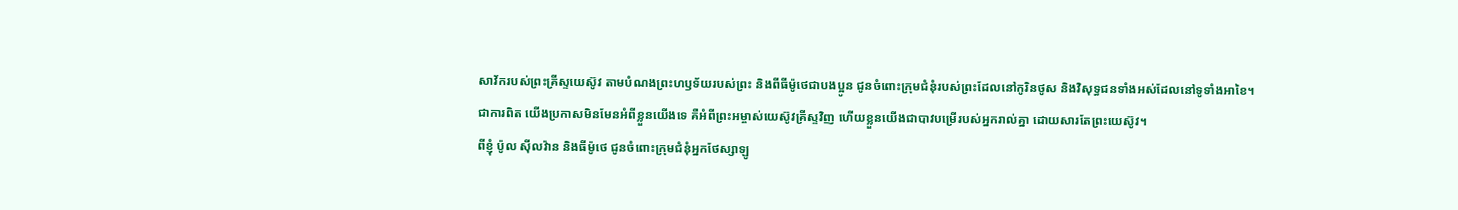សាវ័ករបស់ព្រះគ្រីស្ទយេស៊ូវ តាមបំណងព្រះហឫទ័យរបស់ព្រះ និងពីធីម៉ូថេជាបងប្អូន ជូនចំពោះក្រុមជំនុំរបស់ព្រះដែលនៅកូរិនថូស និងវិសុទ្ធជនទាំងអស់ដែលនៅទូទាំងអាខៃ។
ជាការពិត យើងប្រកាសមិនមែនអំពីខ្លួនយើងទេ គឺអំពីព្រះអម្ចាស់យេស៊ូវគ្រីស្ទវិញ ហើយខ្លួនយើងជាបាវបម្រើរបស់អ្នករាល់គ្នា ដោយសារតែព្រះយេស៊ូវ។
ពីខ្ញុំ ប៉ូល ស៊ីលវ៉ាន និងធីម៉ូថេ ជូនចំពោះក្រុមជំនុំអ្នកថែស្សាឡូ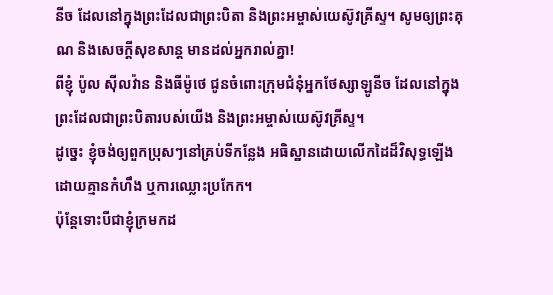នីច ដែលនៅក្នុងព្រះដែលជាព្រះបិតា និងព្រះអម្ចាស់យេស៊ូវគ្រីស្ទ។ សូមឲ្យព្រះគុណ និងសេចក្ដីសុខសាន្ត មានដល់អ្នករាល់គ្នា!
ពីខ្ញុំ ប៉ូល ស៊ីលវ៉ាន និងធីម៉ូថេ ជូនចំពោះក្រុមជំនុំអ្នកថែស្សាឡូនីច ដែលនៅក្នុងព្រះដែលជាព្រះបិតារបស់យើង និងព្រះអម្ចាស់យេស៊ូវគ្រីស្ទ។
ដូច្នេះ ខ្ញុំចង់ឲ្យពួកប្រុសៗនៅគ្រប់ទីកន្លែង អធិស្ឋានដោយលើកដៃដ៏វិសុទ្ធឡើង ដោយគ្មានកំហឹង ឬការឈ្លោះប្រកែក។
ប៉ុន្តែទោះបីជាខ្ញុំក្រមកដ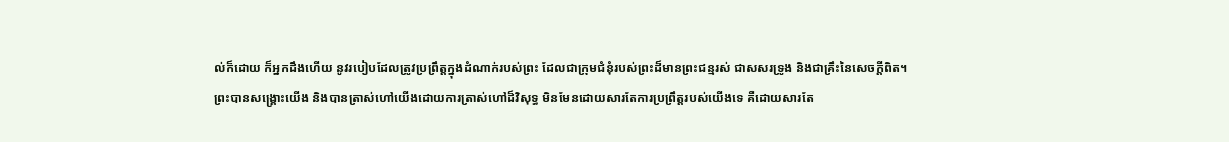ល់ក៏ដោយ ក៏អ្នកដឹងហើយ នូវរបៀបដែលត្រូវប្រព្រឹត្តក្នុងដំណាក់របស់ព្រះ ដែលជាក្រុមជំនុំរបស់ព្រះដ៏មានព្រះជន្មរស់ ជាសសរទ្រូង និងជាគ្រឹះនៃសេចក្ដីពិត។
ព្រះបានសង្គ្រោះយើង និងបានត្រាស់ហៅយើងដោយការត្រាស់ហៅដ៏វិសុទ្ធ មិនមែនដោយសារតែការប្រព្រឹត្តរបស់យើងទេ គឺដោយសារតែ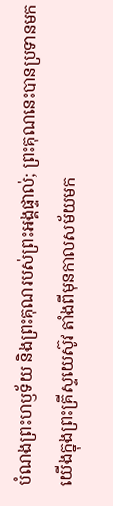បំណងព្រះហឫទ័យ និងព្រះគុណរបស់ព្រះអង្គផ្ទាល់; ព្រះគុណនេះបានប្រទានមកយើងក្នុងព្រះគ្រីស្ទយេស៊ូវ តាំងពីមុនកាលសម័យមក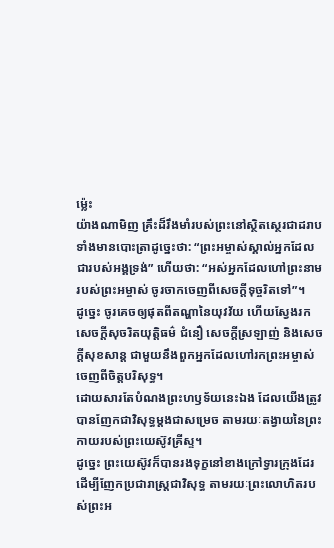ម្ល៉េះ
យ៉ាងណាមិញ គ្រឹះដ៏រឹងមាំរបស់ព្រះនៅស្ថិតស្ថេរជាដរាប ទាំងមានបោះត្រាដូច្នេះថា: “ព្រះអម្ចាស់ស្គាល់អ្នកដែលជារបស់អង្គទ្រង់” ហើយថា: “អស់អ្នកដែលហៅព្រះនាមរបស់ព្រះអម្ចាស់ ចូរចាកចេញពីសេចក្ដីទុច្ចរិតទៅ”។
ដូច្នេះ ចូរគេចឲ្យផុតពីតណ្ហានៃយុវវ័យ ហើយស្វែងរកសេចក្ដីសុចរិតយុត្តិធម៌ ជំនឿ សេចក្ដីស្រឡាញ់ និងសេចក្ដីសុខសាន្ត ជាមួយនឹងពួកអ្នកដែលហៅរកព្រះអម្ចាស់ ចេញពីចិត្តបរិសុទ្ធ។
ដោយសារតែបំណងព្រះហឫទ័យនេះឯង ដែលយើងត្រូវបានញែកជាវិសុទ្ធម្ដងជាសម្រេច តាមរយៈតង្វាយនៃព្រះកាយរបស់ព្រះយេស៊ូវគ្រីស្ទ។
ដូច្នេះ ព្រះយេស៊ូវក៏បានរងទុក្ខនៅខាងក្រៅទ្វារក្រុងដែរ ដើម្បីញែកប្រជារាស្ត្រជាវិសុទ្ធ តាមរយៈព្រះលោហិតរបស់ព្រះអ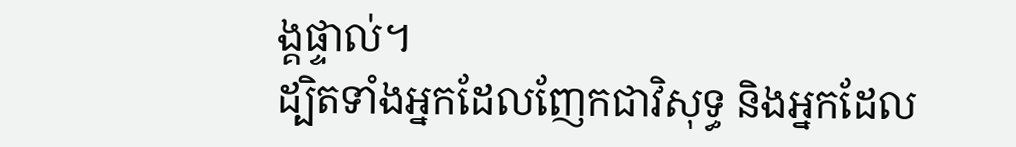ង្គផ្ទាល់។
ដ្បិតទាំងអ្នកដែលញែកជាវិសុទ្ធ និងអ្នកដែល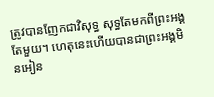ត្រូវបានញែកជាវិសុទ្ធ សុទ្ធតែមកពីព្រះអង្គតែមួយ។ ហេតុនេះហើយបានជាព្រះអង្គមិនអៀន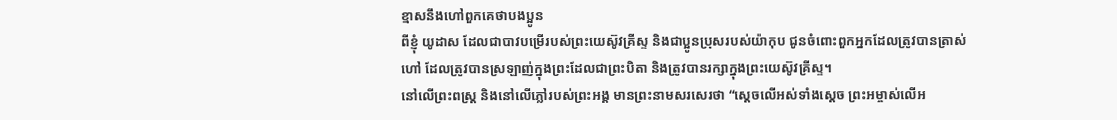ខ្មាសនឹងហៅពួកគេថាបងប្អូន
ពីខ្ញុំ យូដាស ដែលជាបាវបម្រើរបស់ព្រះយេស៊ូវគ្រីស្ទ និងជាប្អូនប្រុសរបស់យ៉ាកុប ជូនចំពោះពួកអ្នកដែលត្រូវបានត្រាស់ហៅ ដែលត្រូវបានស្រឡាញ់ក្នុងព្រះដែលជាព្រះបិតា និងត្រូវបានរក្សាក្នុងព្រះយេស៊ូវគ្រីស្ទ។
នៅលើព្រះពស្ត្រ និងនៅលើភ្លៅរបស់ព្រះអង្គ មានព្រះនាមសរសេរថា “ស្ដេចលើអស់ទាំងស្ដេច ព្រះអម្ចាស់លើអ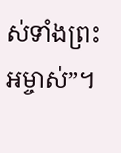ស់ទាំងព្រះអម្ចាស់”។